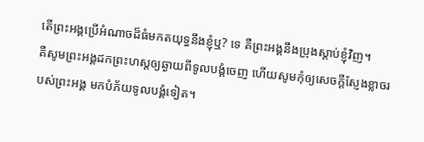តើព្រះអង្គប្រើអំណាចដ៏ធំមកតយុទ្ធនឹងខ្ញុំឬ? ទេ គឺព្រះអង្គនឹងប្រុងស្តាប់ខ្ញុំវិញ។
គឺសូមព្រះអង្គដកព្រះហស្តឲ្យឆ្ងាយពីទូលបង្គំចេញ ហើយសូមកុំឲ្យសេចក្ដីស្ញែងខ្លាចរបស់ព្រះអង្គ មកបំភ័យទូលបង្គំទៀត។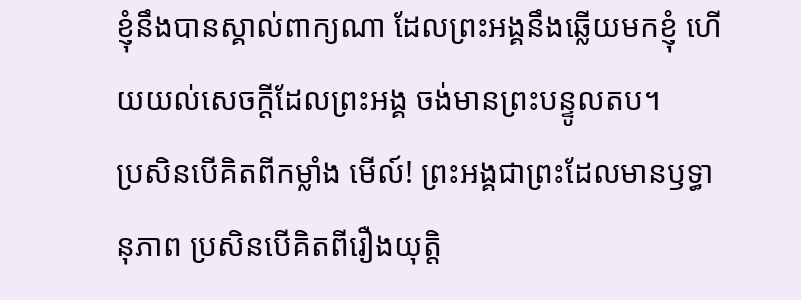ខ្ញុំនឹងបានស្គាល់ពាក្យណា ដែលព្រះអង្គនឹងឆ្លើយមកខ្ញុំ ហើយយល់សេចក្ដីដែលព្រះអង្គ ចង់មានព្រះបន្ទូលតប។
ប្រសិនបើគិតពីកម្លាំង មើល៍! ព្រះអង្គជាព្រះដែលមានឫទ្ធានុភាព ប្រសិនបើគិតពីរឿងយុត្តិ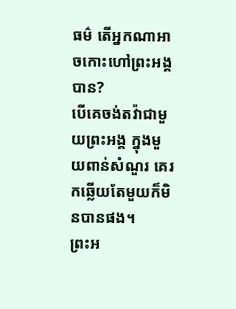ធម៌ តើអ្នកណាអាចកោះហៅព្រះអង្គ បាន?
បើគេចង់តវ៉ាជាមួយព្រះអង្គ ក្នុងមួយពាន់សំណួរ គេរកឆ្លើយតែមួយក៏មិនបានផង។
ព្រះអ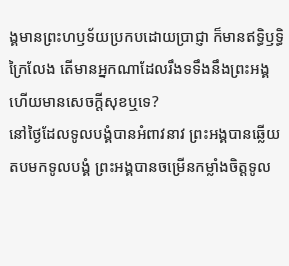ង្គមានព្រះហឫទ័យប្រកបដោយប្រាជ្ញា ក៏មានឥទ្ធិឫទ្ធិក្រៃលែង តើមានអ្នកណាដែលរឹងទទឹងនឹងព្រះអង្គ ហើយមានសេចក្ដីសុខឬទេ?
នៅថ្ងៃដែលទូលបង្គំបានអំពាវនាវ ព្រះអង្គបានឆ្លើយតបមកទូលបង្គំ ព្រះអង្គបានចម្រើនកម្លាំងចិត្តទូល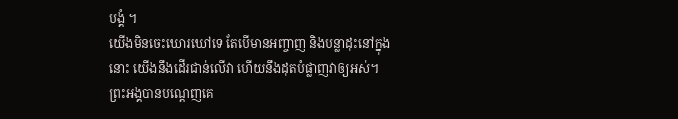បង្គំ ។
យើងមិនចេះឃោរឃៅទេ តែបើមានអញ្ចាញ និងបន្លាដុះនៅក្នុងនោះ យើងនឹងដើរជាន់លើវា ហើយនឹងដុតបំផ្លាញវាឲ្យអស់។
ព្រះអង្គបានបណ្តេញគេ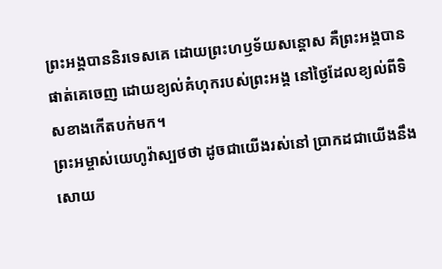ព្រះអង្គបាននិរទេសគេ ដោយព្រះហឫទ័យសន្តោស គឺព្រះអង្គបានផាត់គេចេញ ដោយខ្យល់គំហុករបស់ព្រះអង្គ នៅថ្ងៃដែលខ្យល់ពីទិសខាងកើតបក់មក។
ព្រះអម្ចាស់យេហូវ៉ាស្បថថា ដូចជាយើងរស់នៅ ប្រាកដជាយើងនឹងសោយ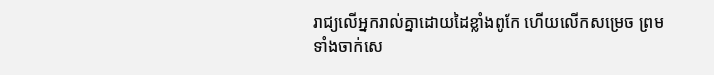រាជ្យលើអ្នករាល់គ្នាដោយដៃខ្លាំងពូកែ ហើយលើកសម្រេច ព្រមទាំងចាក់សេ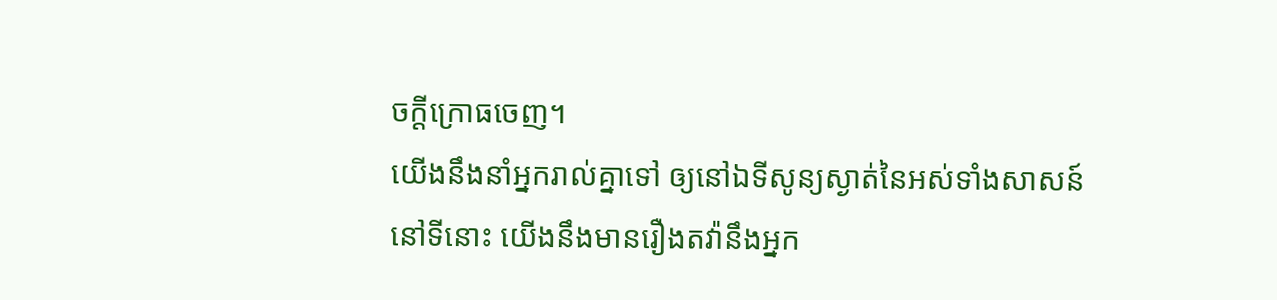ចក្ដីក្រោធចេញ។
យើងនឹងនាំអ្នករាល់គ្នាទៅ ឲ្យនៅឯទីសូន្យស្ងាត់នៃអស់ទាំងសាសន៍ នៅទីនោះ យើងនឹងមានរឿងតវ៉ានឹងអ្នក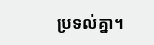ប្រទល់គ្នា។